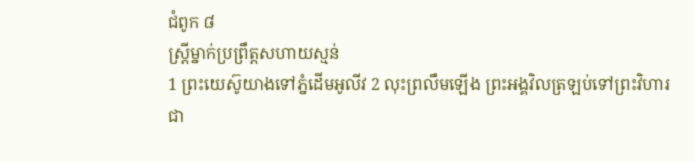ជំពូក ៨
ស្ត្រីម្នាក់ប្រព្រឹត្តសហាយស្មន់
1 ព្រះយេស៊ូយាងទៅភ្នំដើមអូលីវ 2 លុះព្រលឹមឡើង ព្រះអង្គវិលត្រឡប់ទៅព្រះវិហារជា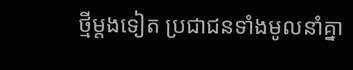ថ្មីម្ដងទៀត ប្រជាជនទាំងមូលនាំគ្នា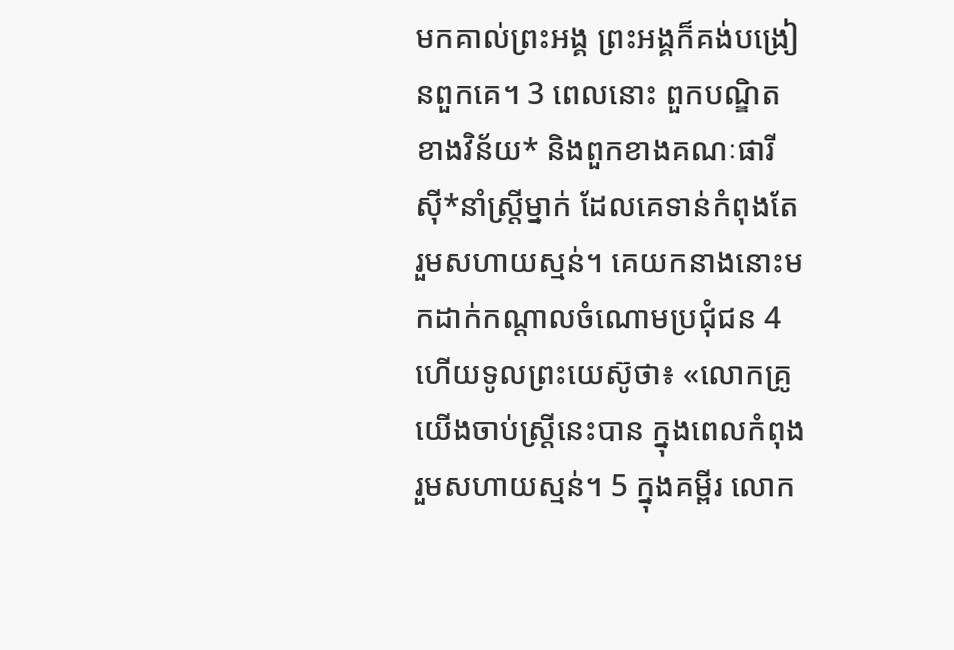មកគាល់ព្រះអង្គ ព្រះអង្គក៏គង់បង្រៀនពួកគេ។ 3 ពេលនោះ ពួកបណ្ឌិតខាងវិន័យ* និងពួកខាងគណៈផារីស៊ី*នាំស្ត្រីម្នាក់ ដែលគេទាន់កំពុងតែរួមសហាយស្មន់។ គេយកនាងនោះមកដាក់កណ្ដាលចំណោមប្រជុំជន 4 ហើយទូលព្រះយេស៊ូថា៖ «លោកគ្រូ យើងចាប់ស្ត្រីនេះបាន ក្នុងពេលកំពុងរួមសហាយស្មន់។ 5 ក្នុងគម្ពីរ លោក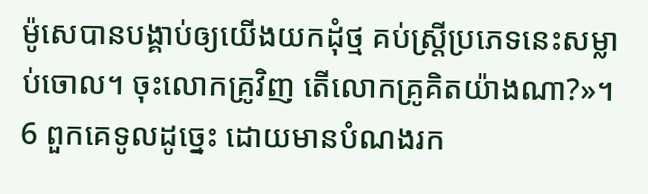ម៉ូសេបានបង្គាប់ឲ្យយើងយកដុំថ្ម គប់ស្ត្រីប្រភេទនេះសម្លាប់ចោល។ ចុះលោកគ្រូវិញ តើលោកគ្រូគិតយ៉ាងណា?»។ 6 ពួកគេទូលដូច្នេះ ដោយមានបំណងរក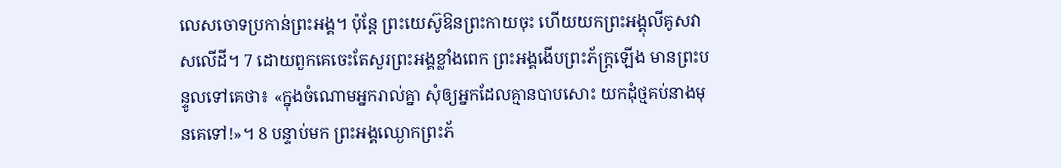លេសចោទប្រកាន់ព្រះអង្គ។ ប៉ុន្តែ ព្រះយេស៊ូឱនព្រះកាយចុះ ហើយយកព្រះអង្គុលីគូសវាសលើដី។ 7 ដោយពួកគេចេះតែសួរព្រះអង្គខ្លាំងពេក ព្រះអង្គងើបព្រះភ័ក្ត្រឡើង មានព្រះបន្ទូលទៅគេថា៖ «ក្នុងចំណោមអ្នករាល់គ្នា សុំឲ្យអ្នកដែលគ្មានបាបសោះ យកដុំថ្មគប់នាងមុនគេទៅ!»។ 8 បន្ទាប់មក ព្រះអង្គឈ្ងោកព្រះភ័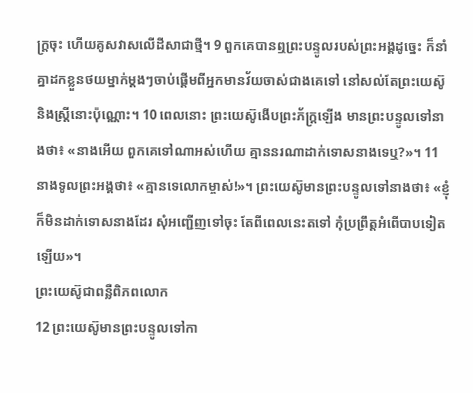ក្ត្រចុះ ហើយគូសវាសលើដីសាជាថ្មី។ 9 ពួកគេបានឮព្រះបន្ទូលរបស់ព្រះអង្គដូច្នេះ ក៏នាំគ្នាដកខ្លួនថយម្នាក់ម្ដងៗចាប់ផ្ដើមពីអ្នកមានវ័យចាស់ជាងគេទៅ នៅសល់តែព្រះយេស៊ូ និងស្ត្រីនោះប៉ុណ្ណោះ។ 10 ពេលនោះ ព្រះយេស៊ូងើបព្រះភ័ក្ត្រឡើង មានព្រះបន្ទូលទៅនាងថា៖ «នាងអើយ ពួកគេទៅណាអស់ហើយ គ្មាននរណាដាក់ទោសនាងទេឬ?»។ 11 នាងទូលព្រះអង្គថា៖ «គ្មានទេលោកម្ចាស់!»។ ព្រះយេស៊ូមានព្រះបន្ទូលទៅនាងថា៖ «ខ្ញុំក៏មិនដាក់ទោសនាងដែរ សុំអញ្ជើញទៅចុះ តែពីពេលនេះតទៅ កុំប្រព្រឹត្តអំពើបាបទៀតឡើយ»។
ព្រះយេស៊ូជាពន្លឺពិភពលោក
12 ព្រះយេស៊ូមានព្រះបន្ទូលទៅកា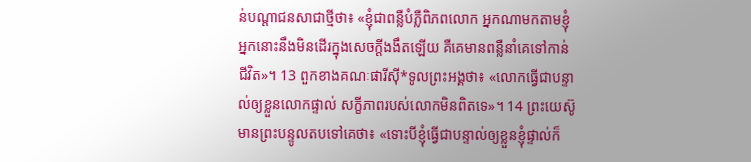ន់បណ្ដាជនសាជាថ្មីថា៖ «ខ្ញុំជាពន្លឺបំភ្លឺពិភពលោក អ្នកណាមកតាមខ្ញុំ អ្នកនោះនឹងមិនដើរក្នុងសេចក្ដីងងឹតឡើយ គឺគេមានពន្លឺនាំគេទៅកាន់ជីវិត»។ 13 ពួកខាងគណៈផារីស៊ី*ទូលព្រះអង្គថា៖ «លោកធ្វើជាបន្ទាល់ឲ្យខ្លួនលោកផ្ទាល់ សក្ខីភាពរបស់លោកមិនពិតទេ»។ 14 ព្រះយេស៊ូមានព្រះបន្ទូលតបទៅគេថា៖ «ទោះបីខ្ញុំធ្វើជាបន្ទាល់ឲ្យខ្លួនខ្ញុំផ្ទាល់ក៏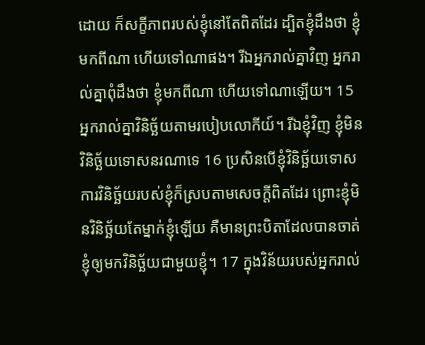ដោយ ក៏សក្ខីភាពរបស់ខ្ញុំនៅតែពិតដែរ ដ្បិតខ្ញុំដឹងថា ខ្ញុំមកពីណា ហើយទៅណាផង។ រីឯអ្នករាល់គ្នាវិញ អ្នករាល់គ្នាពុំដឹងថា ខ្ញុំមកពីណា ហើយទៅណាឡើយ។ 15 អ្នករាល់គ្នាវិនិច្ឆ័យតាមរបៀបលោកីយ៍។ រីឯខ្ញុំវិញ ខ្ញុំមិនវិនិច្ឆ័យទោសនរណាទេ 16 ប្រសិនបើខ្ញុំវិនិច្ឆ័យទោស ការវិនិច្ឆ័យរបស់ខ្ញុំក៏ស្របតាមសេចក្ដីពិតដែរ ព្រោះខ្ញុំមិនវិនិច្ឆ័យតែម្នាក់ខ្ញុំឡើយ គឺមានព្រះបិតាដែលបានចាត់ខ្ញុំឲ្យមកវិនិច្ឆ័យជាមួយខ្ញុំ។ 17 ក្នុងវិន័យរបស់អ្នករាល់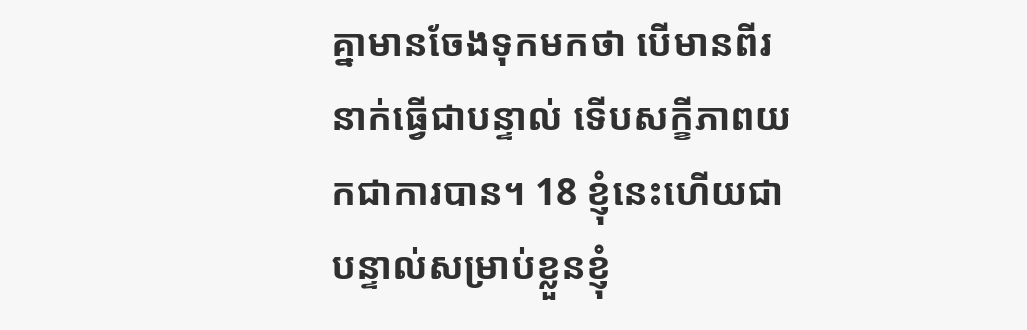គ្នាមានចែងទុកមកថា បើមានពីរនាក់ធ្វើជាបន្ទាល់ ទើបសក្ខីភាពយកជាការបាន។ 18 ខ្ញុំនេះហើយជាបន្ទាល់សម្រាប់ខ្លួនខ្ញុំ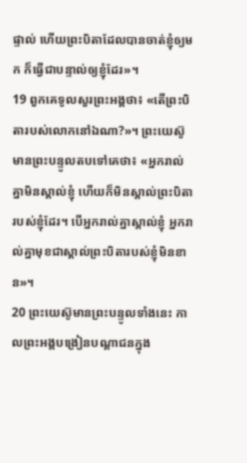ផ្ទាល់ ហើយព្រះបិតាដែលបានចាត់ខ្ញុំឲ្យមក ក៏ធ្វើជាបន្ទាល់ឲ្យខ្ញុំដែរ»។
19 ពួកគេទូលសួរព្រះអង្គថា៖ «តើព្រះបិតារបស់លោកនៅឯណា?»។ ព្រះយេស៊ូមានព្រះបន្ទូលតបទៅគេថា៖ «អ្នករាល់គ្នាមិនស្គាល់ខ្ញុំ ហើយក៏មិនស្គាល់ព្រះបិតារបស់ខ្ញុំដែរ។ បើអ្នករាល់គ្នាស្គាល់ខ្ញុំ អ្នករាល់គ្នាមុខជាស្គាល់ព្រះបិតារបស់ខ្ញុំមិនខាន»។
20 ព្រះយេស៊ូមានព្រះបន្ទូលទាំងនេះ កាលព្រះអង្គបង្រៀនបណ្ដាជនក្នុង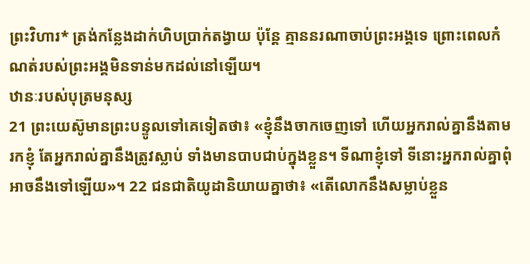ព្រះវិហារ* ត្រង់កន្លែងដាក់ហិបប្រាក់តង្វាយ ប៉ុន្តែ គ្មាននរណាចាប់ព្រះអង្គទេ ព្រោះពេលកំណត់របស់ព្រះអង្គមិនទាន់មកដល់នៅឡើយ។
ឋានៈរបស់បុត្រមនុស្ស
21 ព្រះយេស៊ូមានព្រះបន្ទូលទៅគេទៀតថា៖ «ខ្ញុំនឹងចាកចេញទៅ ហើយអ្នករាល់គ្នានឹងតាមរកខ្ញុំ តែអ្នករាល់គ្នានឹងត្រូវស្លាប់ ទាំងមានបាបជាប់ក្នុងខ្លួន។ ទីណាខ្ញុំទៅ ទីនោះអ្នករាល់គ្នាពុំអាចនឹងទៅឡើយ»។ 22 ជនជាតិយូដានិយាយគ្នាថា៖ «តើលោកនឹងសម្លាប់ខ្លួន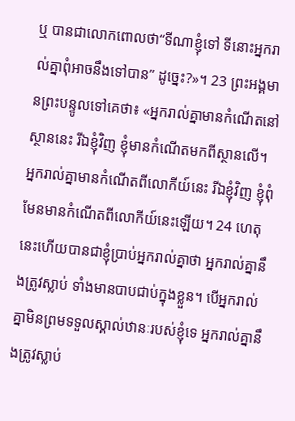ឬ បានជាលោកពោលថា“ទីណាខ្ញុំទៅ ទីនោះអ្នករាល់គ្នាពុំអាចនឹងទៅបាន” ដូច្នេះ?»។ 23 ព្រះអង្គមានព្រះបន្ទូលទៅគេថា៖ «អ្នករាល់គ្នាមានកំណើតនៅស្ថាននេះ រីឯខ្ញុំវិញ ខ្ញុំមានកំណើតមកពីស្ថានលើ។ អ្នករាល់គ្នាមានកំណើតពីលោកីយ៍នេះ រីឯខ្ញុំវិញ ខ្ញុំពុំមែនមានកំណើតពីលោកីយ៍នេះឡើយ។ 24 ហេតុនេះហើយបានជាខ្ញុំប្រាប់អ្នករាល់គ្នាថា អ្នករាល់គ្នានឹងត្រូវស្លាប់ ទាំងមានបាបជាប់ក្នុងខ្លួន។ បើអ្នករាល់គ្នាមិនព្រមទទួលស្គាល់ឋានៈរបស់ខ្ញុំទេ អ្នករាល់គ្នានឹងត្រូវស្លាប់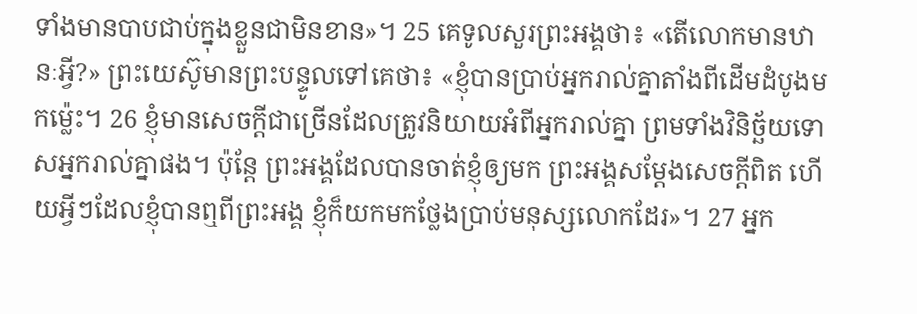ទាំងមានបាបជាប់ក្នុងខ្លួនជាមិនខាន»។ 25 គេទូលសួរព្រះអង្គថា៖ «តើលោកមានឋានៈអ្វី?» ព្រះយេស៊ូមានព្រះបន្ទូលទៅគេថា៖ «ខ្ញុំបានប្រាប់អ្នករាល់គ្នាតាំងពីដើមដំបូងមកម៉្លេះ។ 26 ខ្ញុំមានសេចក្ដីជាច្រើនដែលត្រូវនិយាយអំពីអ្នករាល់គ្នា ព្រមទាំងវិនិច្ឆ័យទោសអ្នករាល់គ្នាផង។ ប៉ុន្តែ ព្រះអង្គដែលបានចាត់ខ្ញុំឲ្យមក ព្រះអង្គសម្ដែងសេចក្ដីពិត ហើយអ្វីៗដែលខ្ញុំបានឮពីព្រះអង្គ ខ្ញុំក៏យកមកថ្លែងប្រាប់មនុស្សលោកដែរ»។ 27 អ្នក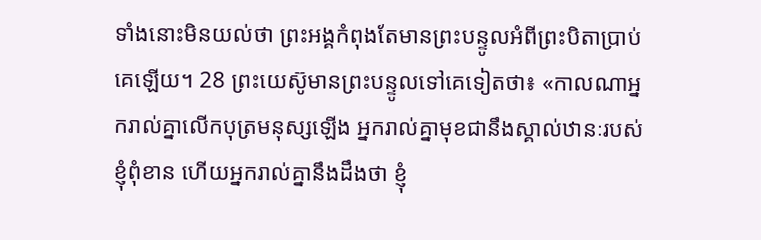ទាំងនោះមិនយល់ថា ព្រះអង្គកំពុងតែមានព្រះបន្ទូលអំពីព្រះបិតាប្រាប់គេឡើយ។ 28 ព្រះយេស៊ូមានព្រះបន្ទូលទៅគេទៀតថា៖ «កាលណាអ្នករាល់គ្នាលើកបុត្រមនុស្សឡើង អ្នករាល់គ្នាមុខជានឹងស្គាល់ឋានៈរបស់ខ្ញុំពុំខាន ហើយអ្នករាល់គ្នានឹងដឹងថា ខ្ញុំ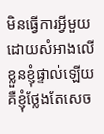មិនធ្វើការអ្វីមួយ ដោយសំអាងលើខ្លួនខ្ញុំផ្ទាល់ឡើយ គឺខ្ញុំថ្លែងតែសេច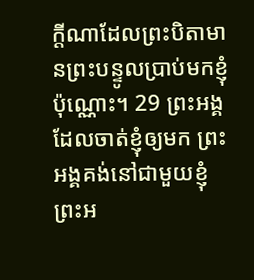ក្ដីណាដែលព្រះបិតាមានព្រះបន្ទូលប្រាប់មកខ្ញុំប៉ុណ្ណោះ។ 29 ព្រះអង្គដែលចាត់ខ្ញុំឲ្យមក ព្រះអង្គគង់នៅជាមួយខ្ញុំ ព្រះអ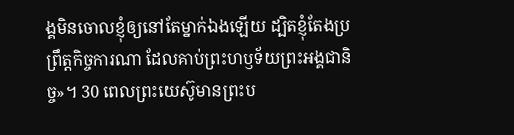ង្គមិនចោលខ្ញុំឲ្យនៅតែម្នាក់ឯងឡើយ ដ្បិតខ្ញុំតែងប្រព្រឹត្តកិច្ចការណា ដែលគាប់ព្រះហឫទ័យព្រះអង្គជានិច្ច»។ 30 ពេលព្រះយេស៊ូមានព្រះប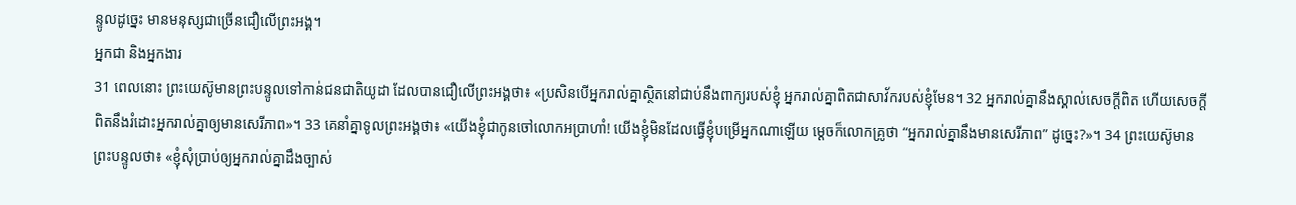ន្ទូលដូច្នេះ មានមនុស្សជាច្រើនជឿលើព្រះអង្គ។
អ្នកជា និងអ្នកងារ
31 ពេលនោះ ព្រះយេស៊ូមានព្រះបន្ទូលទៅកាន់ជនជាតិយូដា ដែលបានជឿលើព្រះអង្គថា៖ «ប្រសិនបើអ្នករាល់គ្នាស្ថិតនៅជាប់នឹងពាក្យរបស់ខ្ញុំ អ្នករាល់គ្នាពិតជាសាវ័ករបស់ខ្ញុំមែន។ 32 អ្នករាល់គ្នានឹងស្គាល់សេចក្ដីពិត ហើយសេចក្ដីពិតនឹងរំដោះអ្នករាល់គ្នាឲ្យមានសេរីភាព»។ 33 គេនាំគ្នាទូលព្រះអង្គថា៖ «យើងខ្ញុំជាកូនចៅលោកអប្រាហាំ! យើងខ្ញុំមិនដែលធ្វើខ្ញុំបម្រើអ្នកណាឡើយ ម្ដេចក៏លោកគ្រូថា “អ្នករាល់គ្នានឹងមានសេរីភាព” ដូច្នេះ?»។ 34 ព្រះយេស៊ូមានព្រះបន្ទូលថា៖ «ខ្ញុំសុំប្រាប់ឲ្យអ្នករាល់គ្នាដឹងច្បាស់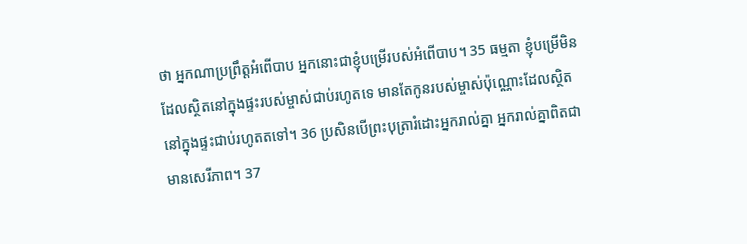ថា អ្នកណាប្រព្រឹត្តអំពើបាប អ្នកនោះជាខ្ញុំបម្រើរបស់អំពើបាប។ 35 ធម្មតា ខ្ញុំបម្រើមិនដែលស្ថិតនៅក្នុងផ្ទះរបស់ម្ចាស់ជាប់រហូតទេ មានតែកូនរបស់ម្ចាស់ប៉ុណ្ណោះដែលស្ថិតនៅក្នុងផ្ទះជាប់រហូតតទៅ។ 36 ប្រសិនបើព្រះបុត្រារំដោះអ្នករាល់គ្នា អ្នករាល់គ្នាពិតជាមានសេរីភាព។ 37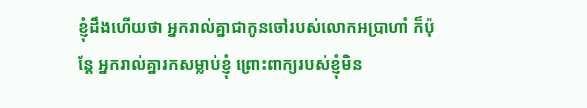ខ្ញុំដឹងហើយថា អ្នករាល់គ្នាជាកូនចៅរបស់លោកអប្រាហាំ ក៏ប៉ុន្តែ អ្នករាល់គ្នារកសម្លាប់ខ្ញុំ ព្រោះពាក្យរបស់ខ្ញុំមិន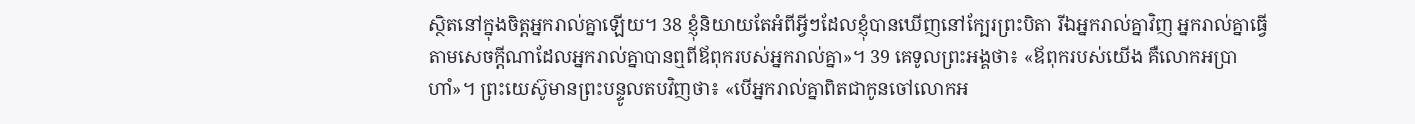ស្ថិតនៅក្នុងចិត្តអ្នករាល់គ្នាឡើយ។ 38 ខ្ញុំនិយាយតែអំពីអ្វីៗដែលខ្ញុំបានឃើញនៅក្បែរព្រះបិតា រីឯអ្នករាល់គ្នាវិញ អ្នករាល់គ្នាធ្វើតាមសេចក្ដីណាដែលអ្នករាល់គ្នាបានឮពីឪពុករបស់អ្នករាល់គ្នា»។ 39 គេទូលព្រះអង្គថា៖ «ឪពុករបស់យើង គឺលោកអប្រាហាំ»។ ព្រះយេស៊ូមានព្រះបន្ទូលតបវិញថា៖ «បើអ្នករាល់គ្នាពិតជាកូនចៅលោកអ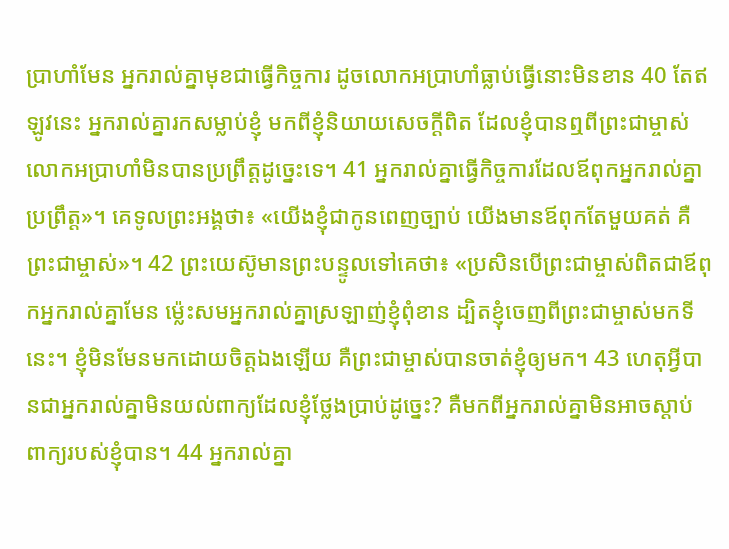ប្រាហាំមែន អ្នករាល់គ្នាមុខជាធ្វើកិច្ចការ ដូចលោកអប្រាហាំធ្លាប់ធ្វើនោះមិនខាន 40 តែឥឡូវនេះ អ្នករាល់គ្នារកសម្លាប់ខ្ញុំ មកពីខ្ញុំនិយាយសេចក្ដីពិត ដែលខ្ញុំបានឮពីព្រះជាម្ចាស់ លោកអប្រាហាំមិនបានប្រព្រឹត្តដូច្នេះទេ។ 41 អ្នករាល់គ្នាធ្វើកិច្ចការដែលឪពុកអ្នករាល់គ្នាប្រព្រឹត្ត»។ គេទូលព្រះអង្គថា៖ «យើងខ្ញុំជាកូនពេញច្បាប់ យើងមានឪពុកតែមួយគត់ គឺព្រះជាម្ចាស់»។ 42 ព្រះយេស៊ូមានព្រះបន្ទូលទៅគេថា៖ «ប្រសិនបើព្រះជាម្ចាស់ពិតជាឪពុកអ្នករាល់គ្នាមែន ម៉្លេះសមអ្នករាល់គ្នាស្រឡាញ់ខ្ញុំពុំខាន ដ្បិតខ្ញុំចេញពីព្រះជាម្ចាស់មកទីនេះ។ ខ្ញុំមិនមែនមកដោយចិត្តឯងឡើយ គឺព្រះជាម្ចាស់បានចាត់ខ្ញុំឲ្យមក។ 43 ហេតុអ្វីបានជាអ្នករាល់គ្នាមិនយល់ពាក្យដែលខ្ញុំថ្លែងប្រាប់ដូច្នេះ? គឺមកពីអ្នករាល់គ្នាមិនអាចស្ដាប់ពាក្យរបស់ខ្ញុំបាន។ 44 អ្នករាល់គ្នា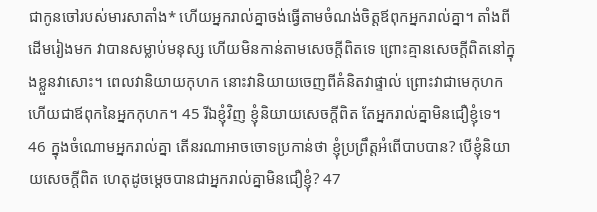ជាកូនចៅរបស់មារសាតាំង* ហើយអ្នករាល់គ្នាចង់ធ្វើតាមចំណង់ចិត្តឪពុកអ្នករាល់គ្នា។ តាំងពីដើមរៀងមក វាបានសម្លាប់មនុស្ស ហើយមិនកាន់តាមសេចក្ដីពិតទេ ព្រោះគ្មានសេចក្ដីពិតនៅក្នុងខ្លួនវាសោះ។ ពេលវានិយាយកុហក នោះវានិយាយចេញពីគំនិតវាផ្ទាល់ ព្រោះវាជាមេកុហក ហើយជាឪពុកនៃអ្នកកុហក។ 45 រីឯខ្ញុំវិញ ខ្ញុំនិយាយសេចក្ដីពិត តែអ្នករាល់គ្នាមិនជឿខ្ញុំទេ។ 46 ក្នុងចំណោមអ្នករាល់គ្នា តើនរណាអាចចោទប្រកាន់ថា ខ្ញុំប្រព្រឹត្តអំពើបាបបាន? បើខ្ញុំនិយាយសេចក្ដីពិត ហេតុដូចម្ដេចបានជាអ្នករាល់គ្នាមិនជឿខ្ញុំ? 47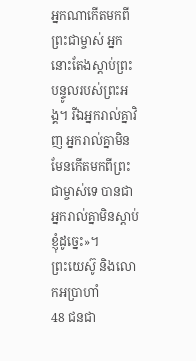អ្នកណាកើតមកពីព្រះជាម្ចាស់ អ្នកនោះតែងស្ដាប់ព្រះបន្ទូលរបស់ព្រះអង្គ។ រីឯអ្នករាល់គ្នាវិញ អ្នករាល់គ្នាមិនមែនកើតមកពីព្រះជាម្ចាស់ទេ បានជាអ្នករាល់គ្នាមិនស្ដាប់ខ្ញុំដូច្នេះ»។
ព្រះយេស៊ូ និងលោកអប្រាហាំ
48 ជនជា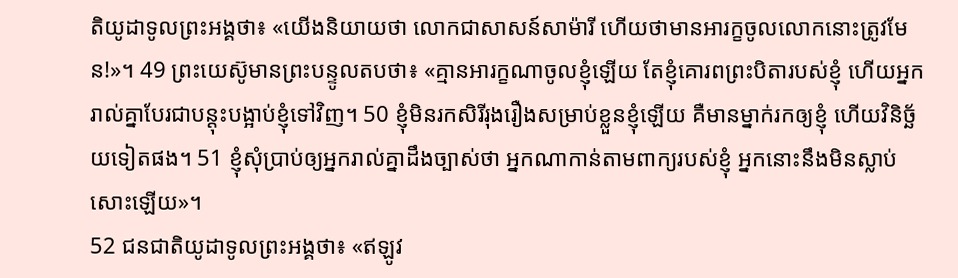តិយូដាទូលព្រះអង្គថា៖ «យើងនិយាយថា លោកជាសាសន៍សាម៉ារី ហើយថាមានអារក្ខចូលលោកនោះត្រូវមែន!»។ 49 ព្រះយេស៊ូមានព្រះបន្ទូលតបថា៖ «គ្មានអារក្ខណាចូលខ្ញុំឡើយ តែខ្ញុំគោរពព្រះបិតារបស់ខ្ញុំ ហើយអ្នករាល់គ្នាបែរជាបន្ដុះបង្អាប់ខ្ញុំទៅវិញ។ 50 ខ្ញុំមិនរកសិរីរុងរឿងសម្រាប់ខ្លួនខ្ញុំឡើយ គឺមានម្នាក់រកឲ្យខ្ញុំ ហើយវិនិច្ឆ័យទៀតផង។ 51 ខ្ញុំសុំប្រាប់ឲ្យអ្នករាល់គ្នាដឹងច្បាស់ថា អ្នកណាកាន់តាមពាក្យរបស់ខ្ញុំ អ្នកនោះនឹងមិនស្លាប់សោះឡើយ»។
52 ជនជាតិយូដាទូលព្រះអង្គថា៖ «ឥឡូវ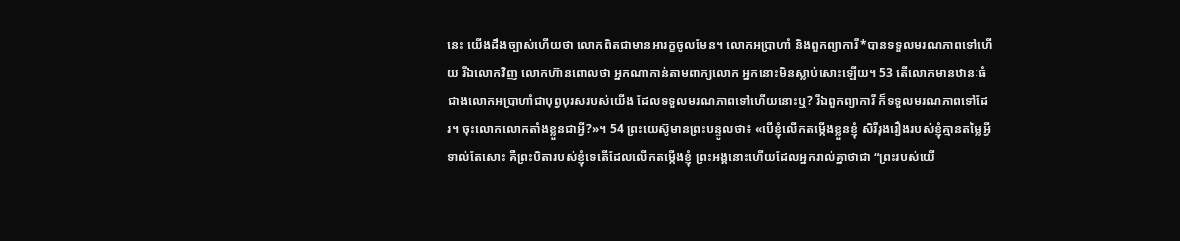នេះ យើងដឹងច្បាស់ហើយថា លោកពិតជាមានអារក្ខចូលមែន។ លោកអប្រាហាំ និងពួកព្យាការី*បានទទួលមរណភាពទៅហើយ រីឯលោកវិញ លោកហ៊ានពោលថា អ្នកណាកាន់តាមពាក្យលោក អ្នកនោះមិនស្លាប់សោះឡើយ។ 53 តើលោកមានឋានៈធំជាងលោកអប្រាហាំជាបុព្វបុរសរបស់យើង ដែលទទួលមរណភាពទៅហើយនោះឬ? រីឯពួកព្យាការី ក៏ទទួលមរណភាពទៅដែរ។ ចុះលោកលោកតាំងខ្លួនជាអ្វី?»។ 54 ព្រះយេស៊ូមានព្រះបន្ទូលថា៖ «បើខ្ញុំលើកតម្កើងខ្លួនខ្ញុំ សិរីរុងរឿងរបស់ខ្ញុំគ្មានតម្លៃអ្វីទាល់តែសោះ គឺព្រះបិតារបស់ខ្ញុំទេតើដែលលើកតម្កើងខ្ញុំ ព្រះអង្គនោះហើយដែលអ្នករាល់គ្នាថាជា “ព្រះរបស់យើ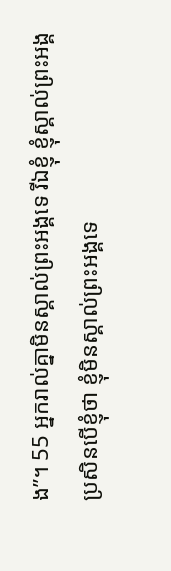ង”។ 55 អ្នករាល់គ្នាមិនស្គាល់ព្រះអង្គទេ រីឯខ្ញុំ ខ្ញុំស្គាល់ព្រះអង្គ ប្រសិនបើខ្ញុំថា ខ្ញុំមិនស្គាល់ព្រះអង្គទេ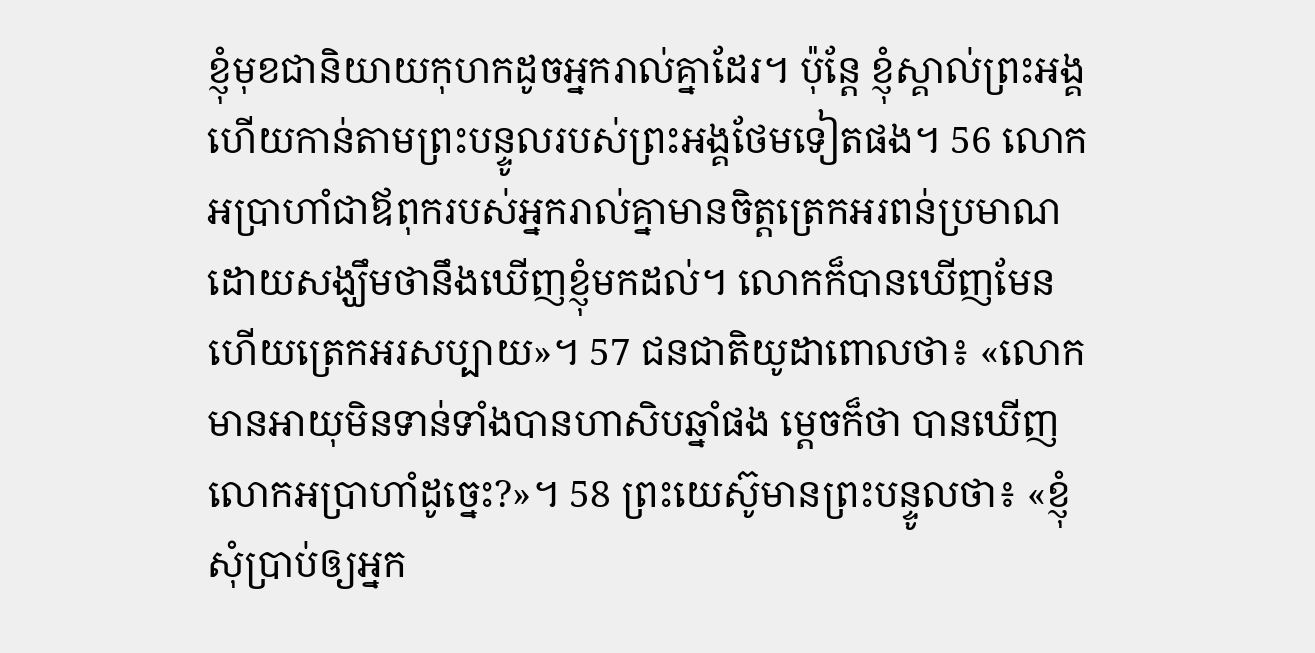ខ្ញុំមុខជានិយាយកុហកដូចអ្នករាល់គ្នាដែរ។ ប៉ុន្តែ ខ្ញុំស្គាល់ព្រះអង្គ ហើយកាន់តាមព្រះបន្ទូលរបស់ព្រះអង្គថែមទៀតផង។ 56 លោកអប្រាហាំជាឪពុករបស់អ្នករាល់គ្នាមានចិត្តត្រេកអរពន់ប្រមាណ ដោយសង្ឃឹមថានឹងឃើញខ្ញុំមកដល់។ លោកក៏បានឃើញមែន ហើយត្រេកអរសប្បាយ»។ 57 ជនជាតិយូដាពោលថា៖ «លោកមានអាយុមិនទាន់ទាំងបានហាសិបឆ្នាំផង ម្ដេចក៏ថា បានឃើញលោកអប្រាហាំដូច្នេះ?»។ 58 ព្រះយេស៊ូមានព្រះបន្ទូលថា៖ «ខ្ញុំសុំប្រាប់ឲ្យអ្នក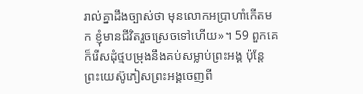រាល់គ្នាដឹងច្បាស់ថា មុនលោកអប្រាហាំកើតមក ខ្ញុំមានជីវិតរួចស្រេចទៅហើយ»។ 59 ពួកគេក៏រើសដុំថ្មបម្រុងនឹងគប់សម្លាប់ព្រះអង្គ ប៉ុន្តែ ព្រះយេស៊ូភៀសព្រះអង្គចេញពី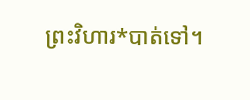ព្រះវិហារ*បាត់ទៅ។